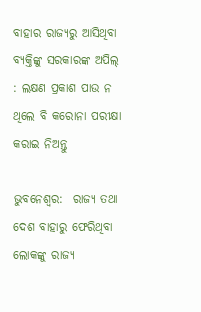ବାହାର ରାଜ୍ୟରୁ ଆସିଥିବା ବ୍ୟକ୍ତିଙ୍କୁ ସରକାରଙ୍କ ଅପିଲ୍ : ଲକ୍ଷଣ ପ୍ରକାଶ ପାଉ ନ ଥିଲେ ବି କରୋନା ପରୀକ୍ଷା କରାଇ ନିଅନ୍ତୁ

ଭୁବନେଶ୍ବର:  ରାଜ୍ୟ ତଥା ଦେଶ ବାହାରୁ ଫେରିଥିବା ଲୋକଙ୍କୁ ରାଜ୍ୟ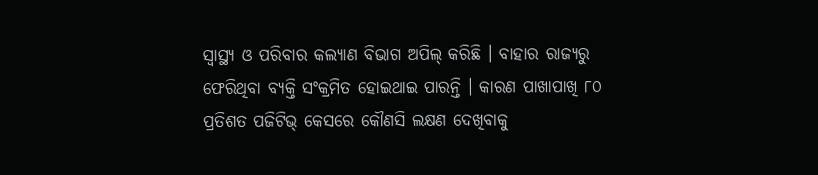ସ୍ୱାସ୍ଥ୍ୟ ଓ ପରିବାର କଲ୍ୟାଣ ବିଭାଗ ଅପିଲ୍ କରିଛି । ବାହାର ରାଜ୍ୟରୁ ଫେରିଥିବା ବ୍ୟକ୍ତି ସଂକ୍ରମିତ ହୋଇଥାଇ ପାରନ୍ତି । କାରଣ ପାଖାପାଖି ୮୦ ପ୍ରତିଶତ ପଜିଟିଭ୍ କେସରେ କୌଣସି ଲକ୍ଷଣ ଦେଖିବାକୁ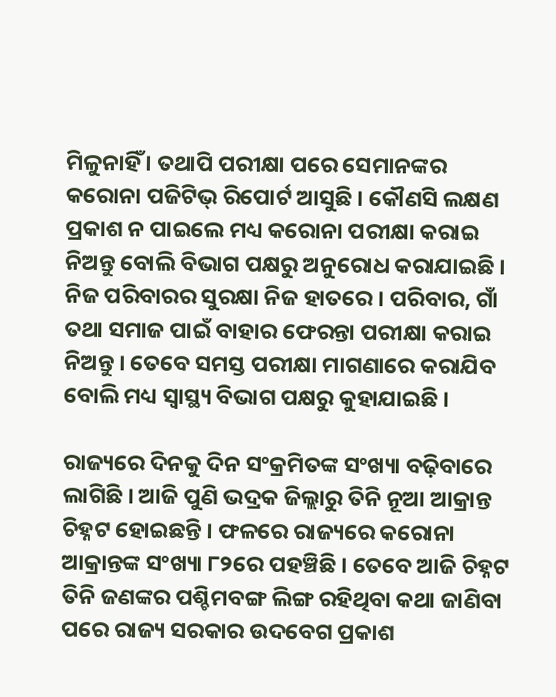ମିଳୁନାହିଁ । ତଥାପି ପରୀକ୍ଷା ପରେ ସେମାନଙ୍କର କରୋନା ପଜିଟିଭ୍ ରିପୋର୍ଟ ଆସୁଛି । କୌଣସି ଲକ୍ଷଣ ପ୍ରକାଶ ନ ପାଇଲେ ମଧ୍ୟ କରୋନା ପରୀକ୍ଷା କରାଇ ନିଅନ୍ତୁ ବୋଲି ବିଭାଗ ପକ୍ଷରୁ ଅନୁରୋଧ କରାଯାଇଛି । ନିଜ ପରିବାରର ସୁରକ୍ଷା ନିଜ ହାତରେ । ପରିବାର, ଗାଁ ତଥା ସମାଜ ପାଇଁ ବାହାର ଫେରନ୍ତା ପରୀକ୍ଷା କରାଇ ନିଅନ୍ତୁ । ତେବେ ସମସ୍ତ ପରୀକ୍ଷା ମାଗଣାରେ କରାଯିବ ବୋଲି ମଧ୍ୟ ସ୍ୱାସ୍ଥ୍ୟ ବିଭାଗ ପକ୍ଷରୁ କୁହାଯାଇଛି ।

ରାଜ୍ୟରେ ଦିନକୁ ଦିନ ସଂକ୍ରମିତଙ୍କ ସଂଖ୍ୟା ବଢ଼ିବାରେ ଲାଗିଛି । ଆଜି ପୁଣି ଭଦ୍ରକ ଜିଲ୍ଲାରୁ ତିନି ନୂଆ ଆକ୍ରାନ୍ତ ଚିହ୍ନଟ ହୋଇଛନ୍ତି । ଫଳରେ ରାଜ୍ୟରେ କରୋନା ଆକ୍ରାନ୍ତଙ୍କ ସଂଖ୍ୟା ୮୨ରେ ପହଞ୍ଚିଛି । ତେବେ ଆଜି ଚିହ୍ନଟ ତିନି ଜଣଙ୍କର ପଶ୍ଚିମବଙ୍ଗ ଲିଙ୍ଗ ରହିଥିବା କଥା ଜାଣିବା ପରେ ରାଜ୍ୟ ସରକାର ଉଦବେଗ ପ୍ରକାଶ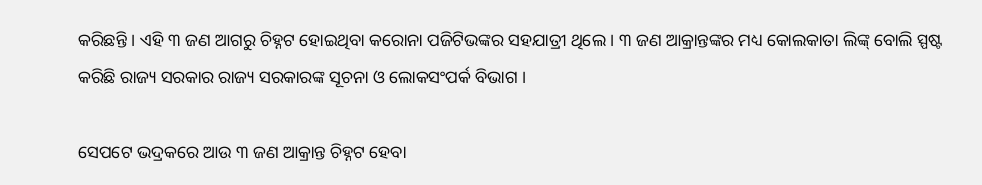କରିଛନ୍ତି । ଏହି ୩ ଜଣ ଆଗରୁ ଚିହ୍ନଟ ହୋଇଥିବା କରୋନା ପଜିଟିଭଙ୍କର ସହଯାତ୍ରୀ ଥିଲେ । ୩ ଜଣ ଆକ୍ରାନ୍ତଙ୍କର ମଧ୍ୟ କୋଲକାତା ଲିଙ୍କ୍ ବୋଲି ସ୍ପଷ୍ଟ କରିଛି ରାଜ୍ୟ ସରକାର ରାଜ୍ୟ ସରକାରଙ୍କ ସୂଚନା ଓ ଲୋକସଂପର୍କ ବିଭାଗ ।

ସେପଟେ ଭଦ୍ରକରେ ଆଉ ୩ ଜଣ ଆକ୍ରାନ୍ତ ଚିହ୍ନଟ ହେବା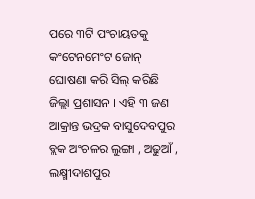ପରେ ୩ଟି ପଂଚାୟତକୁ କଂଟେନମେଂଟ ଜୋନ୍ ଘୋଷଣା କରି ସିଲ୍ କରିଛି ଜିଲ୍ଲା ପ୍ରଶାସନ । ଏହି ୩ ଜଣ ଆକ୍ରାନ୍ତ ଭଦ୍ରକ ବାସୁଦେବପୁର ବ୍ଲକ ଅଂଚଳର ଲୁଙ୍ଗା , ଅଢୁଆଁ , ଲକ୍ଷ୍ମୀଦାଶପୁର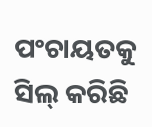ପଂଚାୟତକୁ ସିଲ୍ କରିଛି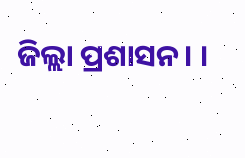ଜିଲ୍ଲା ପ୍ରଶାସନ। ।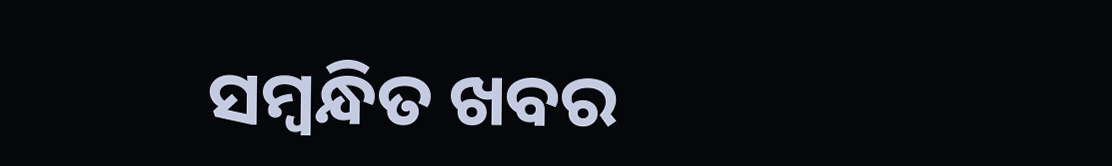ସମ୍ବନ୍ଧିତ ଖବର